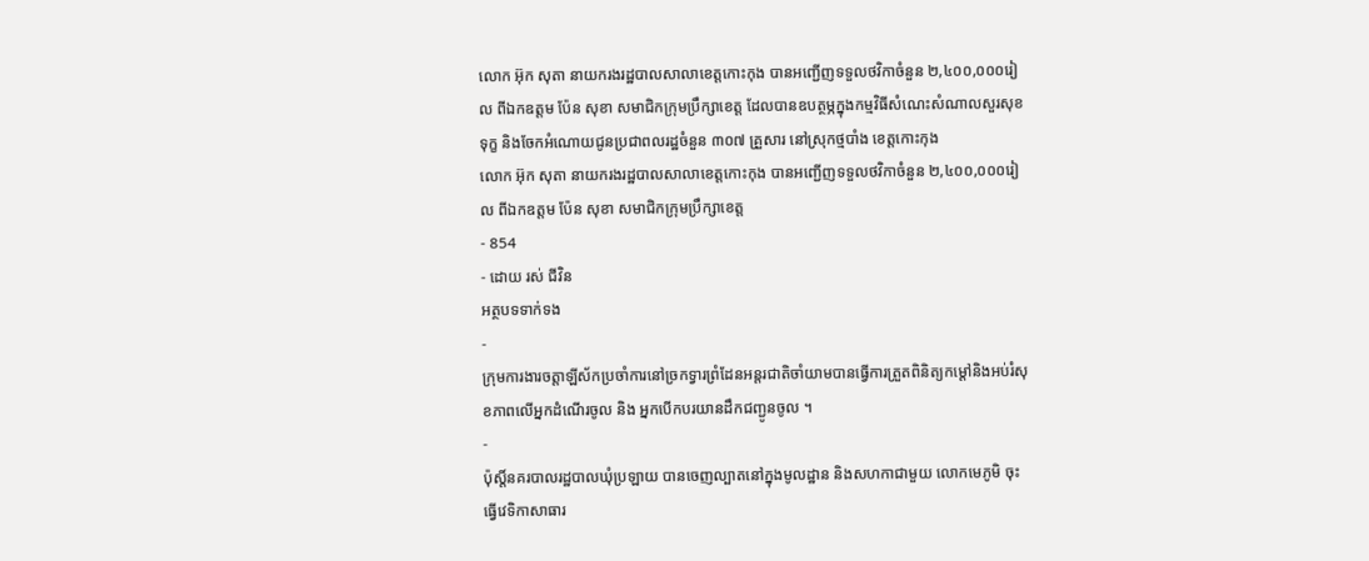លោក អ៊ុក សុតា នាយករងរដ្ឋបាលសាលាខេត្តកោះកុង បានអញ្ជើញទទួលថវិកាចំនួន ២,៤០០,០០០រៀល ពីឯកឧត្តម ប៉ែន សុខា សមាជិកក្រុមប្រឹក្សាខេត្ត ដែលបានឧបត្ថម្ភក្នុងកម្មវិធីសំណេះសំណាលសួរសុខទុក្ខ និងចែកអំណោយជូនប្រជាពលរដ្ឋចំនួន ៣០៧ គ្រួសារ នៅស្រុកថ្មបាំង ខេត្តកោះកុង
លោក អ៊ុក សុតា នាយករងរដ្ឋបាលសាលាខេត្តកោះកុង បានអញ្ជើញទទួលថវិកាចំនួន ២,៤០០,០០០រៀល ពីឯកឧត្តម ប៉ែន សុខា សមាជិកក្រុមប្រឹក្សាខេត្ត
- 854
- ដោយ រស់ ជីវិន
អត្ថបទទាក់ទង
-
ក្រុមការងារចត្តាឡីស័កប្រចាំការនៅច្រកទ្វារព្រំដែនអន្ដរជាតិចាំយាមបានធ្វើការត្រួតពិនិត្យកម្ដៅនិងអប់រំសុខភាពលើអ្នកដំណើរចូល និង អ្នកបើកបរយានដឹកជញ្ជូនចូល ។
-
ប៉ុស្តិ៍នគរបាលរដ្ឋបាលឃុំប្រឡាយ បានចេញល្បាតនៅក្នុងមូលដ្ឋាន និងសហកាជាមួយ លោកមេភូមិ ចុះធ្វើវេទិកាសាធារ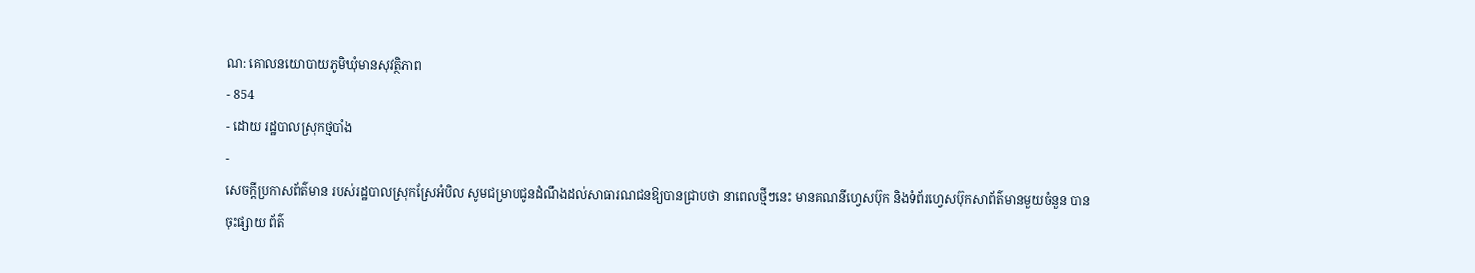ណ: គោលនយោបាយភូមិឃុំមានសុវត្ថិភាព
- 854
- ដោយ រដ្ឋបាលស្រុកថ្មបាំង
-
សេចក្តីប្រកាសព័ត៌មាន របស់រដ្ឋបាលស្រុកស្រែអំបិល សូមជម្រាបជូនដំណឹងដល់សាធារណជនឱ្យបានជ្រាបថា នាពេលថ្មីៗនេះ មានគណនីហ្វេសប៊ុក និងទំព័រហ្វេសប៊ុកសាព័ត៌មានមួយចំនួន បានចុះផ្សាយ ព័ត៌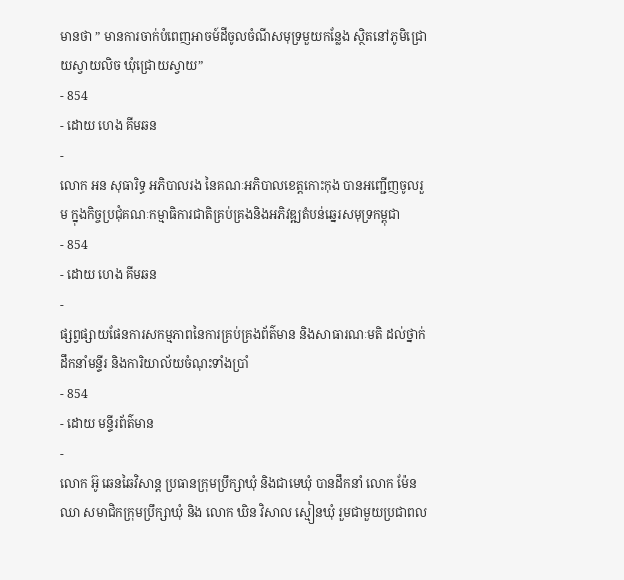មានថា ” មានការចាក់បំពេញអាចម៍ដីចូលចំណីសមុទ្រមួយកន្លែង ស្ថិតនៅភូមិជ្រោយស្វាយលិច ឃុំជ្រោយស្វាយ”
- 854
- ដោយ ហេង គីមឆន
-
លោក អន សុធារិទ្ធ អភិបាលរង នៃគណៈអភិបាលខេត្តកោះកុង បានអញ្ជើញចូលរួម ក្នុងកិច្ចប្រជុំគណៈកម្មាធិការជាតិគ្រប់គ្រងនិងអភិវឌ្ឍតំបន់ឆ្នេរសមុទ្រកម្ពុជា
- 854
- ដោយ ហេង គីមឆន
-
ផ្សព្វផ្សាយផែនការសកម្មភាពនៃការគ្រប់គ្រងព័ត៌មាន និងសាធារណៈមតិ ដល់ថ្នាក់ដឹកនាំមន្ទីរ និងការិយាល័យចំណុះទាំងប្រាំ
- 854
- ដោយ មន្ទីរព័ត៌មាន
-
លោក អ៊ូ ឆេនឆៃវិសាន្ដ ប្រធានក្រុមប្រឹក្សាឃុំ និងជាមេឃុំ បានដឹកនាំ លោក ម៉ែន ឈា សមាជិកក្រុមប្រឹក្សាឃុំ និង លោក ឃិន វិសាល ស្មៀនឃុំ រួមជាមួយប្រជាពល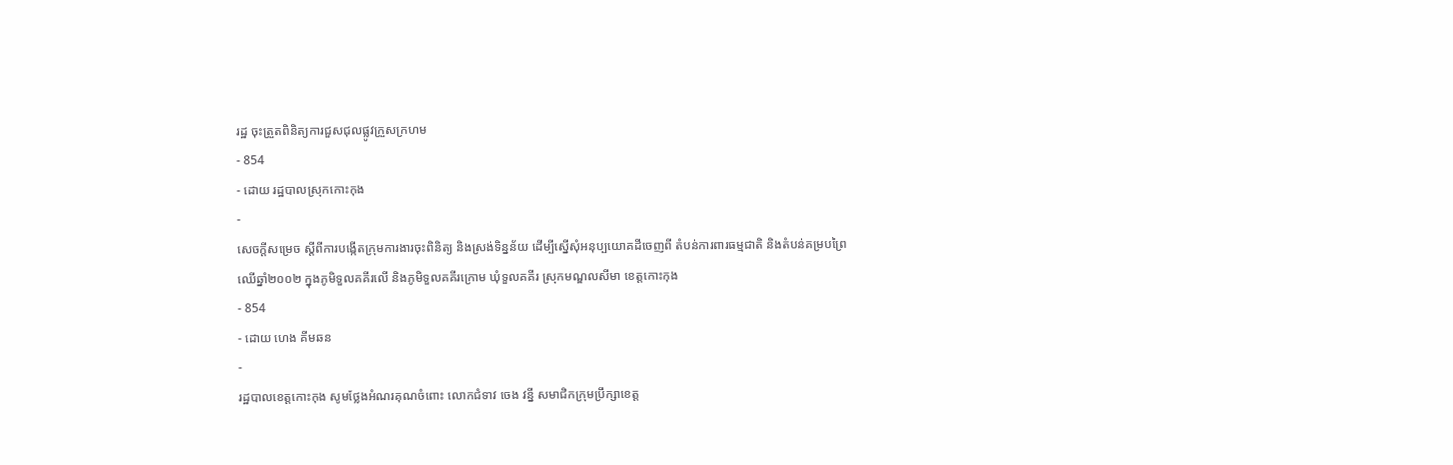រដ្ឋ ចុះត្រួតពិនិត្យការជួសជុលផ្លូវក្រួសក្រហម
- 854
- ដោយ រដ្ឋបាលស្រុកកោះកុង
-
សេចក្តីសម្រេច ស្តីពីការបង្កើតក្រុមការងារចុះពិនិត្យ និងស្រង់ទិន្នន័យ ដើម្បីស្នើសុំអនុប្បយោគដីចេញពី តំបន់ការពារធម្មជាតិ និងតំបន់គម្របព្រៃឈើឆ្នាំ២០០២ ក្នុងភូមិទួលគគីរលើ និងភូមិទួលគគីរក្រោម ឃុំទួលគគីរ ស្រុកមណ្ឌលសីមា ខេត្តកោះកុង
- 854
- ដោយ ហេង គីមឆន
-
រដ្ឋបាលខេត្តកោះកុង សូមថ្លែងអំណរគុណចំពោះ លោកជំទាវ ចេង វន្នី សមាជិកក្រុមប្រឹក្សាខេត្ត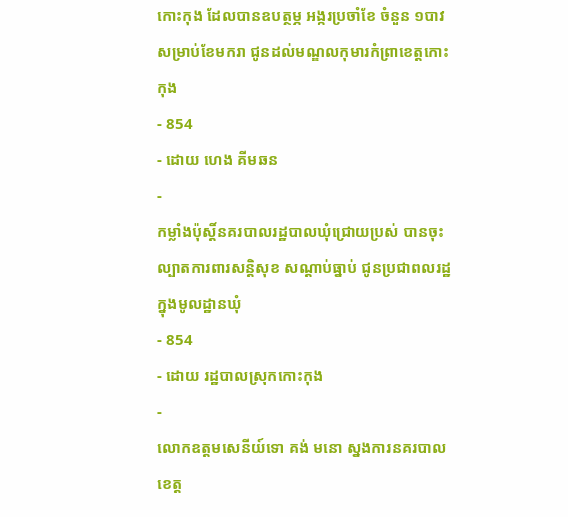កោះកុង ដែលបានឧបត្ថម្ភ អង្ករប្រចាំខែ ចំនួន ១បាវ សម្រាប់ខែមករា ជូនដល់មណ្ឌលកុមារកំព្រាខេត្តកោះកុង
- 854
- ដោយ ហេង គីមឆន
-
កម្លាំងប៉ុស្តិ៍នគរបាលរដ្ឋបាលឃុំជ្រោយប្រស់ បានចុះល្បាតការពារសន្តិសុខ សណ្តាប់ធ្នាប់ ជូនប្រជាពលរដ្ឋក្នុងមូលដ្ឋានឃុំ
- 854
- ដោយ រដ្ឋបាលស្រុកកោះកុង
-
លោកឧត្តមសេនីយ៍ទោ គង់ មនោ ស្នងការនគរបាលខេត្ត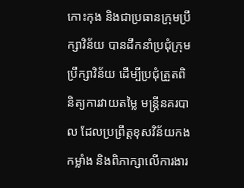កោះកុង និងជាប្រធានក្រុមប្រឹក្សាវិន័យ បានដឹកនាំប្រជុំក្រុមប្រឹក្សាវិន័យ ដើម្បីប្រជុំត្រួតពិនិត្យការវាយតម្លៃ មន្ត្រីនគរបាល ដែលប្រព្រឹត្តខុសវិន័យកងកម្លាំង និងពិភាក្សាលើការងារ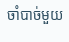ចាំបាច់មួយ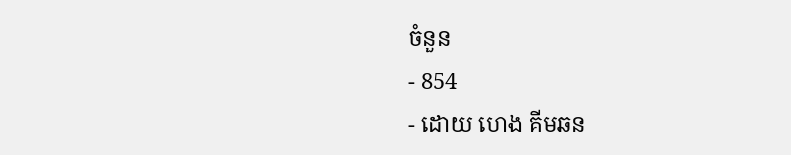ចំនួន
- 854
- ដោយ ហេង គីមឆន